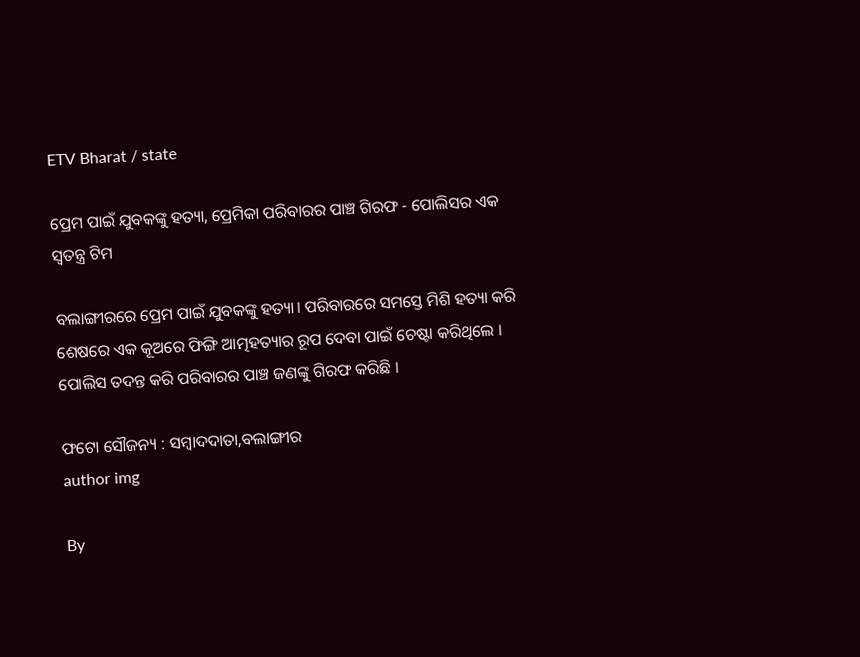ETV Bharat / state

ପ୍ରେମ ପାଇଁ ଯୁବକଙ୍କୁ ହତ୍ୟା, ପ୍ରେମିକା ପରିବାରର ପାଞ୍ଚ ଗିରଫ - ପୋଲିସର ଏକ ସ୍ବତନ୍ତ୍ର ଟିମ

ବଲାଙ୍ଗୀରରେ ପ୍ରେମ ପାଇଁ ଯୁବକଙ୍କୁ ହତ୍ୟା। ପରିବାରରେ ସମସ୍ତେ ମିଶି ହତ୍ୟା କରି ଶେଷରେ ଏକ କୂଅରେ ଫିଙ୍ଗି ଆତ୍ମହତ୍ୟାର ରୂପ ଦେବା ପାଇଁ ଚେଷ୍ଟା କରିଥିଲେ । ପୋଲିସ ତଦନ୍ତ କରି ପରିବାରର ପାଞ୍ଚ ଜଣଙ୍କୁ ଗିରଫ କରିଛି ।

ଫଟୋ ସୌଜନ୍ୟ : ସମ୍ବାଦଦାତା,ବଲାଙ୍ଗୀର
author img

By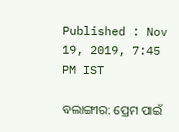Published : Nov 19, 2019, 7:45 PM IST

ବଲାଙ୍ଗୀର: ପ୍ରେମ ପାଇଁ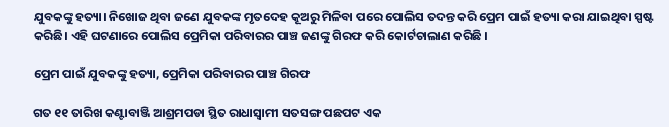ଯୁବକଙ୍କୁ ହତ୍ୟା। ନିଖୋଜ ଥିବା ଜଣେ ଯୁବକଙ୍କ ମୃତଦେହ କୂଅରୁ ମିଳିବା ପରେ ପୋଲିସ ତଦନ୍ତ କରି ପ୍ରେମ ପାଇଁ ହତ୍ୟା କରା ଯାଇଥିବା ସ୍ପଷ୍ଟ କରିଛି। ଏହି ଘଟଣାରେ ପୋଲିସ ପ୍ରେମିକା ପରିବାରର ପାଞ୍ଚ ଜଣଙ୍କୁ ଗିରଫ କରି କୋର୍ଟଚାଲାଣ କରିଛି ।

ପ୍ରେମ ପାଇଁ ଯୁବକଙ୍କୁ ହତ୍ୟା, ପ୍ରେମିକା ପରିବାରର ପାଞ୍ଚ ଗିରଫ

ଗତ ୧୧ ତାରିଖ କଣ୍ଟାବାଞ୍ଜି ଆଶ୍ରମପଡା ସ୍ଥିତ ରାଧାସ୍ବାମୀ ସତସଙ୍ଗ ପଛପଟ ଏକ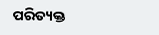ପରିତ୍ୟକ୍ତ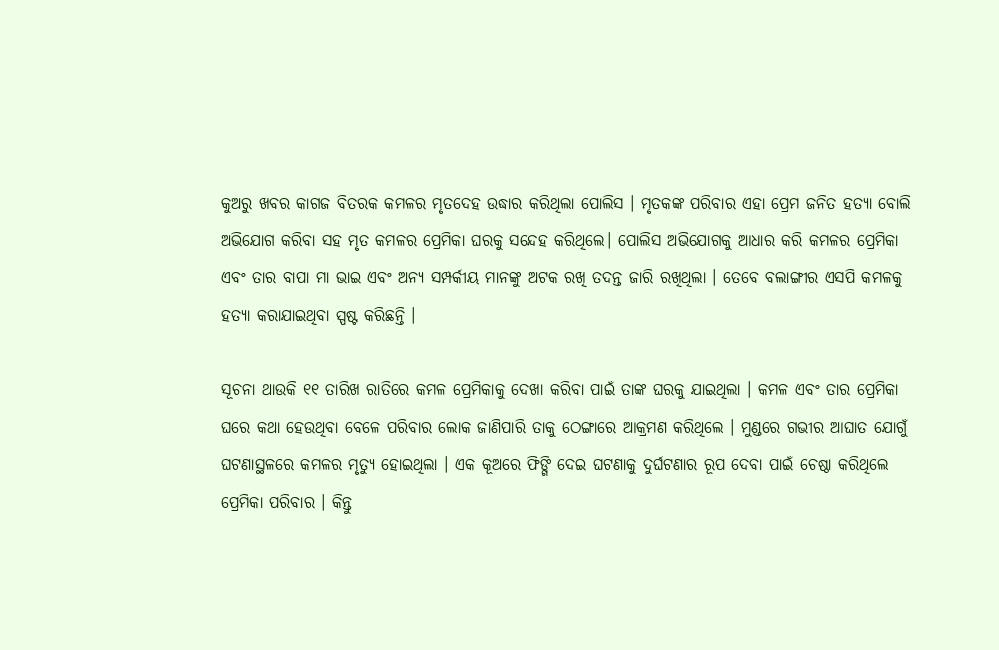କୁଅରୁ ଖବର କାଗଜ ବିତରକ କମଳର ମୃତଦେହ ଉଦ୍ଧାର କରିଥିଲା ପୋଲିସ । ମୃତକଙ୍କ ପରିବାର ଏହା ପ୍ରେମ ଜନିତ ହତ୍ୟା ବୋଲି ଅଭିଯୋଗ କରିବା ସହ ମୃତ କମଳର ପ୍ରେମିକା ଘରକୁ ସନ୍ଦେହ କରିଥିଲେ। ପୋଲିସ ଅଭିଯୋଗକୁ ଆଧାର କରି କମଳର ପ୍ରେମିକା ଏବଂ ତାର ବାପା ମା ଭାଇ ଏବଂ ଅନ୍ୟ ସମ୍ପର୍କୀୟ ମାନଙ୍କୁ ଅଟକ ରଖି ତଦନ୍ତ ଜାରି ରଖିଥିଲା । ତେବେ ବଲାଙ୍ଗୀର ଏସପି କମଳକୁ ହତ୍ୟା କରାଯାଇଥିବା ସ୍ପଷ୍ଟ କରିଛନ୍ତି ।

ସୂଚନା ଥାଉକି ୧୧ ତାରିଖ ରାତିରେ କମଳ ପ୍ରେମିକାକୁ ଦେଖା କରିବା ପାଇଁ ତାଙ୍କ ଘରକୁ ଯାଇଥିଲା । କମଳ ଏବଂ ତାର ପ୍ରେମିକା ଘରେ କଥା ହେଉଥିବା ବେଳେ ପରିବାର ଲୋକ ଜାଣିପାରି ତାକୁ ଠେଙ୍ଗାରେ ଆକ୍ରମଣ କରିଥିଲେ । ମୁଣ୍ଡରେ ଗଭୀର ଆଘାତ ଯୋଗୁଁ ଘଟଣାସ୍ଥଳରେ କମଳର ମୃତ୍ୟୁ ହୋଇଥିଲା । ଏକ କୂଅରେ ଫିଙ୍ଗି ଦେଇ ଘଟଣାକୁ ଦୁର୍ଘଟଣାର ରୂପ ଦେବା ପାଇଁ ଚେଷ୍ଠା କରିଥିଲେ ପ୍ରେମିକା ପରିବାର । କିନ୍ତୁ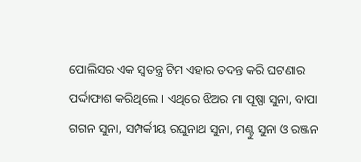ପୋଲିସର ଏକ ସ୍ବତନ୍ତ୍ର ଟିମ ଏହାର ତଦନ୍ତ କରି ଘଟଣାର ପର୍ଦ୍ଦାଫାଶ କରିଥିଲେ । ଏଥିରେ ଝିଅର ମା ପୂଷ୍ପା ସୁନା, ବାପା ଗଗନ ସୁନା, ସମ୍ପର୍କୀୟ ରଘୁନାଥ ସୁନା, ମଣ୍ଟୁ ସୁନା ଓ ରଞ୍ଜନ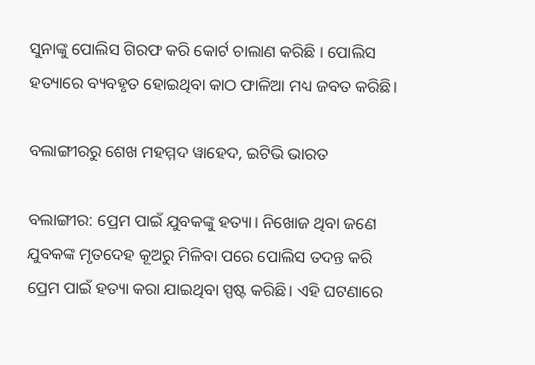ସୁନାଙ୍କୁ ପୋଲିସ ଗିରଫ କରି କୋର୍ଟ ଚାଲାଣ କରିଛି । ପୋଲିସ ହତ୍ୟାରେ ବ୍ୟବହୃତ ହୋଇଥିବା କାଠ ଫାଳିଆ ମଧ୍ୟ ଜବତ କରିଛି।

ବଲାଙ୍ଗୀରରୁ ଶେଖ ମହମ୍ମଦ ୱାହେଦ, ଇଟିଭି ଭାରତ

ବଲାଙ୍ଗୀର: ପ୍ରେମ ପାଇଁ ଯୁବକଙ୍କୁ ହତ୍ୟା। ନିଖୋଜ ଥିବା ଜଣେ ଯୁବକଙ୍କ ମୃତଦେହ କୂଅରୁ ମିଳିବା ପରେ ପୋଲିସ ତଦନ୍ତ କରି ପ୍ରେମ ପାଇଁ ହତ୍ୟା କରା ଯାଇଥିବା ସ୍ପଷ୍ଟ କରିଛି। ଏହି ଘଟଣାରେ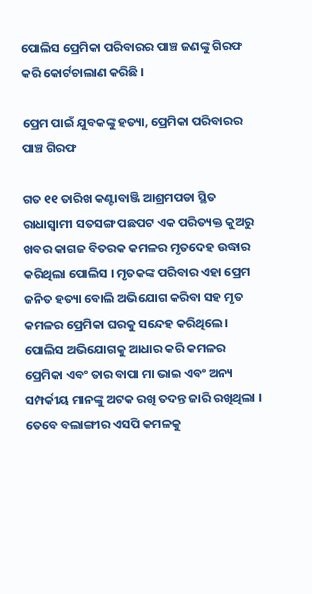ପୋଲିସ ପ୍ରେମିକା ପରିବାରର ପାଞ୍ଚ ଜଣଙ୍କୁ ଗିରଫ କରି କୋର୍ଟଚାଲାଣ କରିଛି ।

ପ୍ରେମ ପାଇଁ ଯୁବକଙ୍କୁ ହତ୍ୟା, ପ୍ରେମିକା ପରିବାରର ପାଞ୍ଚ ଗିରଫ

ଗତ ୧୧ ତାରିଖ କଣ୍ଟାବାଞ୍ଜି ଆଶ୍ରମପଡା ସ୍ଥିତ ରାଧାସ୍ବାମୀ ସତସଙ୍ଗ ପଛପଟ ଏକ ପରିତ୍ୟକ୍ତ କୁଅରୁ ଖବର କାଗଜ ବିତରକ କମଳର ମୃତଦେହ ଉଦ୍ଧାର କରିଥିଲା ପୋଲିସ । ମୃତକଙ୍କ ପରିବାର ଏହା ପ୍ରେମ ଜନିତ ହତ୍ୟା ବୋଲି ଅଭିଯୋଗ କରିବା ସହ ମୃତ କମଳର ପ୍ରେମିକା ଘରକୁ ସନ୍ଦେହ କରିଥିଲେ। ପୋଲିସ ଅଭିଯୋଗକୁ ଆଧାର କରି କମଳର ପ୍ରେମିକା ଏବଂ ତାର ବାପା ମା ଭାଇ ଏବଂ ଅନ୍ୟ ସମ୍ପର୍କୀୟ ମାନଙ୍କୁ ଅଟକ ରଖି ତଦନ୍ତ ଜାରି ରଖିଥିଲା । ତେବେ ବଲାଙ୍ଗୀର ଏସପି କମଳକୁ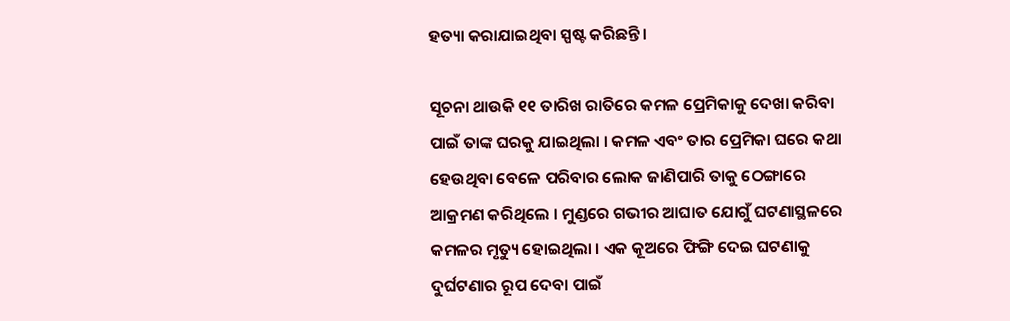ହତ୍ୟା କରାଯାଇଥିବା ସ୍ପଷ୍ଟ କରିଛନ୍ତି ।

ସୂଚନା ଥାଉକି ୧୧ ତାରିଖ ରାତିରେ କମଳ ପ୍ରେମିକାକୁ ଦେଖା କରିବା ପାଇଁ ତାଙ୍କ ଘରକୁ ଯାଇଥିଲା । କମଳ ଏବଂ ତାର ପ୍ରେମିକା ଘରେ କଥା ହେଉଥିବା ବେଳେ ପରିବାର ଲୋକ ଜାଣିପାରି ତାକୁ ଠେଙ୍ଗାରେ ଆକ୍ରମଣ କରିଥିଲେ । ମୁଣ୍ଡରେ ଗଭୀର ଆଘାତ ଯୋଗୁଁ ଘଟଣାସ୍ଥଳରେ କମଳର ମୃତ୍ୟୁ ହୋଇଥିଲା । ଏକ କୂଅରେ ଫିଙ୍ଗି ଦେଇ ଘଟଣାକୁ ଦୁର୍ଘଟଣାର ରୂପ ଦେବା ପାଇଁ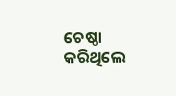ଚେଷ୍ଠା କରିଥିଲେ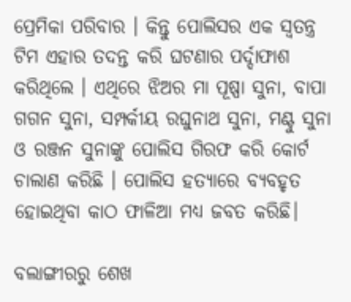ପ୍ରେମିକା ପରିବାର । କିନ୍ତୁ ପୋଲିସର ଏକ ସ୍ବତନ୍ତ୍ର ଟିମ ଏହାର ତଦନ୍ତ କରି ଘଟଣାର ପର୍ଦ୍ଦାଫାଶ କରିଥିଲେ । ଏଥିରେ ଝିଅର ମା ପୂଷ୍ପା ସୁନା, ବାପା ଗଗନ ସୁନା, ସମ୍ପର୍କୀୟ ରଘୁନାଥ ସୁନା, ମଣ୍ଟୁ ସୁନା ଓ ରଞ୍ଜନ ସୁନାଙ୍କୁ ପୋଲିସ ଗିରଫ କରି କୋର୍ଟ ଚାଲାଣ କରିଛି । ପୋଲିସ ହତ୍ୟାରେ ବ୍ୟବହୃତ ହୋଇଥିବା କାଠ ଫାଳିଆ ମଧ୍ୟ ଜବତ କରିଛି।

ବଲାଙ୍ଗୀରରୁ ଶେଖ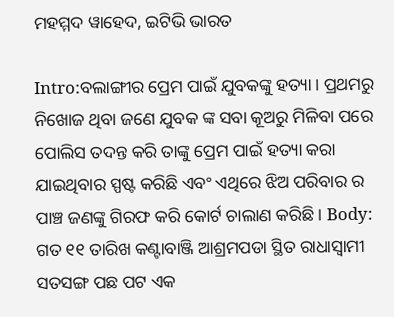ମହମ୍ମଦ ୱାହେଦ, ଇଟିଭି ଭାରତ

Intro:ବଲାଙ୍ଗୀର ପ୍ରେମ ପାଇଁ ଯୁବକଙ୍କୁ ହତ୍ୟା। ପ୍ରଥମରୁ ନିଖୋଜ ଥିବା ଜଣେ ଯୁବକ ଙ୍କ ସବା କୂଅରୁ ମିଳିବା ପରେ ପୋଲିସ ତଦନ୍ତ କରି ତାଙ୍କୁ ପ୍ରେମ ପାଇଁ ହତ୍ୟା କରା ଯାଇଥିବାର ସ୍ପଷ୍ଟ କରିଛି ଏବଂ ଏଥିରେ ଝିଅ ପରିବାର ର ପାଞ୍ଚ ଜଣଙ୍କୁ ଗିରଫ କରି କୋର୍ଟ ଚାଲାଣ କରିଛି । Body: ଗତ ୧୧ ତାରିଖ କଣ୍ଟାବାଞ୍ଜି ଆଶ୍ରମପଡା ସ୍ଥିତ ରାଧାସ୍ୱାମୀ ସତସଙ୍ଗ ପଛ ପଟ ଏକ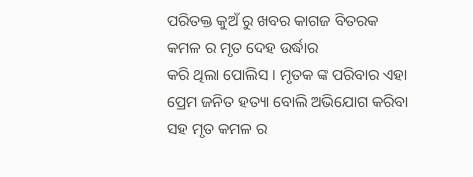ପରିତକ୍ତ କୁଅଁ ରୁ ଖବର କାଗଜ ବିତରକ କମଳ ର ମୃତ ଦେହ ଉର୍ଦ୍ଧାର
କରି ଥିଲା ପୋଲିସ । ମୃତକ ଙ୍କ ପରିବାର ଏହା ପ୍ରେମ ଜନିତ ହତ୍ୟା ବୋଲି ଅଭିଯୋଗ କରିବା ସହ ମୃତ କମଳ ର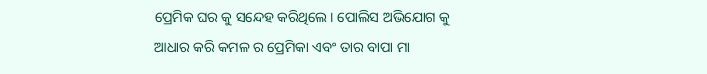ପ୍ରେମିକ ଘର କୁ ସନ୍ଦେହ କରିଥିଲେ। ପୋଲିସ ଅଭିଯୋଗ କୁ ଆଧାର କରି କମଳ ର ପ୍ରେମିକା ଏବଂ ତାର ବାପା ମା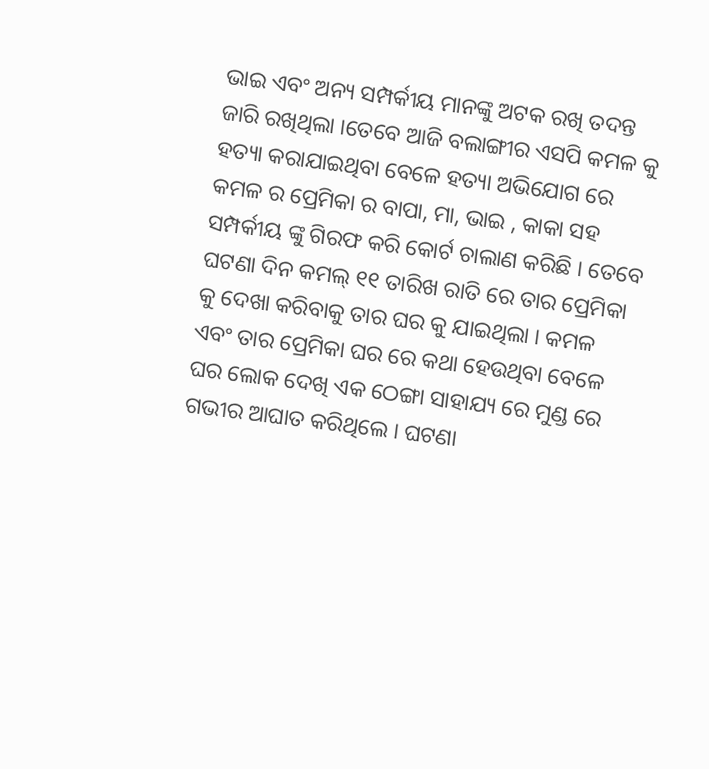ଭାଇ ଏବଂ ଅନ୍ୟ ସମ୍ପର୍କୀୟ ମାନଙ୍କୁ ଅଟକ ରଖି ତଦନ୍ତ ଜାରି ରଖିଥିଲା ।ତେବେ ଆଜି ବଲାଙ୍ଗୀର ଏସପି କମଳ କୁ ହତ୍ୟା କରାଯାଇଥିବା ବେଳେ ହତ୍ୟା ଅଭିଯୋଗ ରେ କମଳ ର ପ୍ରେମିକା ର ବାପା, ମା, ଭାଇ , କାକା ସହ ସମ୍ପର୍କୀୟ ଙ୍କୁ ଗିରଫ କରି କୋର୍ଟ ଚାଲାଣ କରିଛି । ତେବେ ଘଟଣା ଦିନ କମଲ୍ ୧୧ ତାରିଖ ରାତି ରେ ତାର ପ୍ରେମିକା କୁ ଦେଖା କରିବାକୁ ତାର ଘର କୁ ଯାଇଥିଲା । କମଳ ଏବଂ ତାର ପ୍ରେମିକା ଘର ରେ କଥା ହେଉଥିବା ବେଳେ ଘର ଲୋକ ଦେଖି ଏକ ଠେଙ୍ଗା ସାହାଯ୍ୟ ରେ ମୁଣ୍ଡ ରେ ଗଭୀର ଆଘାତ କରିଥିଲେ । ଘଟଣା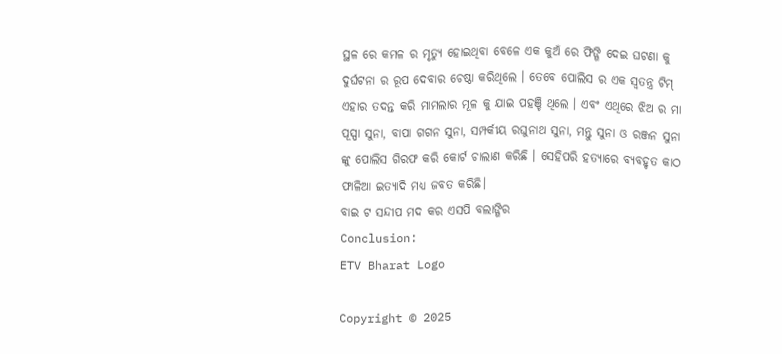ସ୍ଥଳ ରେ କମଳ ର ମୃତ୍ୟୁ ହୋଇଥିବା ବେଳେ ଏକ କୁଅଁ ରେ ଫିଙ୍ଗି ଦେଇ ଘଟଣା କୁ ଦୁର୍ଘଟନା ର ରୂପ ଦେବାର ଚେଷ୍ଠା କରିଥିଲେ । ତେବେ ପୋଲିସ ର ଏକ ସ୍ବତନ୍ତ୍ର ଟିମ୍ ଏହାର ତଦନ୍ତ କରି ମାମଲାର ମୂଳ କୁ ଯାଇ ପହଞ୍ଚି ଥିଲେ । ଏବଂ ଏଥିରେ ଝିଅ ର ମା ପୂସ୍ପା ସୁନା, ବାପା ଗଗନ ସୁନା, ସମ୍ପର୍କୀୟ ରଘୁନାଥ ସୁନା, ମନ୍ତୁ ସୁନା ଓ ରଞ୍ଜନ ସୁନା ଙ୍କୁ ପୋଲିସ ଗିରଫ କରି କୋର୍ଟ ଚାଲାଣ କରିଛି । ସେହିପରି ହତ୍ୟାରେ ବ୍ୟବହୃତ କାଠ ଫାଳିଆ ଇତ୍ୟାଦି ମଧ୍ୟ ଜବତ କରିଛି।
ବାଇ ଟ ସନ୍ଦୀପ ମଦ କର ଏସପି ବଲାଙ୍ଗିର
Conclusion:
ETV Bharat Logo

Copyright © 2025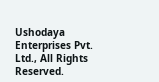Ushodaya Enterprises Pvt. Ltd., All Rights Reserved.